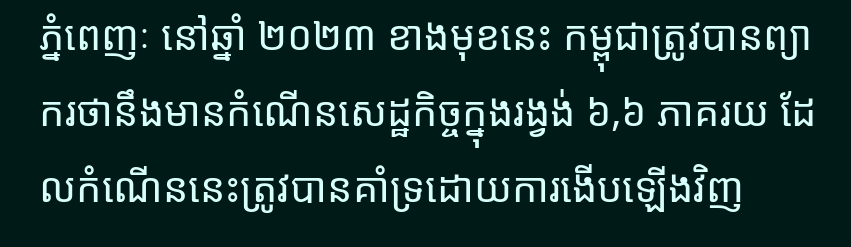ភ្នំពេញៈ នៅឆ្នាំ ២០២៣ ខាងមុខនេះ កម្ពុជាត្រូវបានព្យាករថានឹងមានកំណើនសេដ្ឋកិច្ចក្នុងរង្វង់ ៦,៦ ភាគរយ ដែលកំណើននេះត្រូវបានគាំទ្រដោយការងើបឡើងវិញ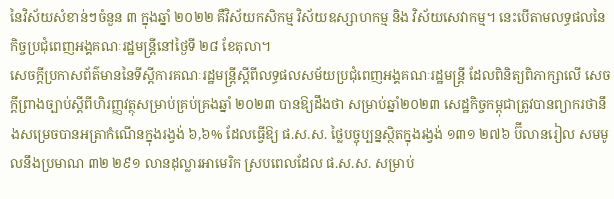នៃវិស័យសំខាន់ៗចំនួន ៣ ក្នុងឆ្នាំ ២០២២ គឺវិស័យកសិកម្ម វិស័យឧស្សាហកម្ម និង វិស័យសេវាកម្ម។ នេះបើតាមលទ្ធផលនៃកិច្ចប្រជុំពេញអង្គគណៈរដ្ឋមន្ត្រីនៅថ្ងៃទី ២៨ ខែតុលា។
សេចក្តីប្រកាសព័ត៌មាននៃទីស្តីការគណៈរដ្ឋមន្ត្រីស្តីពីលទ្ធផលសម័យប្រជុំពេញអង្គគណៈរដ្ឋមន្ត្រី ដែលពិនិត្យពិភាក្សាលើ សេចក្តីព្រាងច្បាប់ស្តីពីហិរញ្ញវត្ថុសម្រាប់គ្រប់គ្រងឆ្នាំ ២០២៣ បានឱ្យដឹងថា សម្រាប់ឆ្នាំ២០២៣ សេដ្ឋកិច្ចកម្ពុជាត្រូវបានព្យាករថានឹងសម្រេចបានអត្រាកំណើនក្នុងរង្វង់ ៦,៦% ដែលធ្វើឱ្យ ផ.ស.ស. ថ្លៃបច្ចុប្បន្នស្ថិតក្នុងរង្វង់ ១៣១ ២៧៦ ប៊ីលានរៀល សមមូលនឹងប្រមាណ ៣២ ២៩១ លានដុល្លារអាមេរិក ស្របពេលដែល ផ.ស.ស. សម្រាប់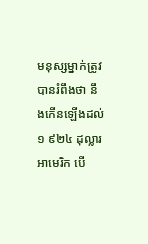មនុស្សម្នាក់ត្រូវបានរំពឹងថា នឹងកើនឡើងដល់ ១ ៩២៤ ដុល្លារអាមេរិក បើ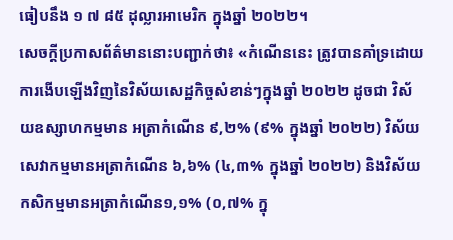ធៀបនឹង ១ ៧ ៨៥ ដុល្លារអាមេរិក ក្នុងឆ្នាំ ២០២២។
សេចក្តីប្រកាសព័ត៌មាននោះបញ្ជាក់ថា៖ «កំណើននេះ ត្រូវបានគាំទ្រដោយការងើបឡើងវិញនៃវិស័យសេដ្ឋកិច្ចសំខាន់ៗក្នុងឆ្នាំ ២០២២ ដូចជា វិស័យឧស្សាហកម្មមាន អត្រាកំណើន ៩,២% (៩% ក្នុងឆ្នាំ ២០២២) វិស័យសេវាកម្មមានអត្រាកំណើន ៦,៦% (៤,៣% ក្នុងឆ្នាំ ២០២២) និងវិស័យ កសិកម្មមានអត្រាកំណើន១,១% (០,៧% ក្នុ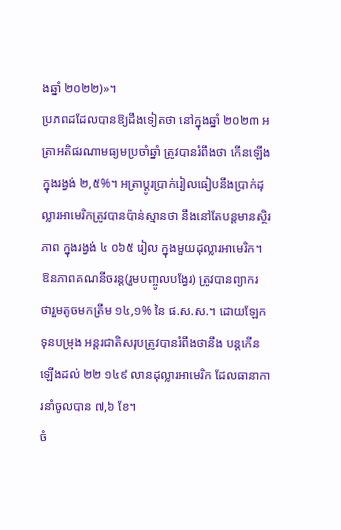ងឆ្នាំ ២០២២)»។
ប្រភពដដែលបានឱ្យដឹងទៀតថា នៅក្នុងឆ្នាំ ២០២៣ អត្រាអតិផរណាមធ្យមប្រចាំឆ្នាំ ត្រូវបានរំពឹងថា កើនឡើងក្នុងរង្វង់ ២,៥%។ អត្រាប្តូរប្រាក់រៀលធៀបនឹងប្រាក់ដុល្លារអាមេរិកត្រូវបានប៉ាន់ស្មានថា នឹងនៅតែបន្តមានស្ថិរភាព ក្នុងរង្វង់ ៤ ០៦៥ រៀល ក្នុងមួយដុល្លារអាមេរិក។ ឱនភាពគណនីចរន្ត(រួមបញ្ចូលបង្វែរ) ត្រូវបានព្យាករ ថារួមតូចមកត្រឹម ១៤,១% នៃ ផ.ស.ស.។ ដោយឡែក ទុនបម្រុង អន្តរជាតិសរុបត្រូវបានរំពឹងថានឹង បន្តកើនឡើងដល់ ២២ ១៤៩ លានដុល្លារអាមេរិក ដែលធានាការនាំចូលបាន ៧,៦ ខែ។
ចំ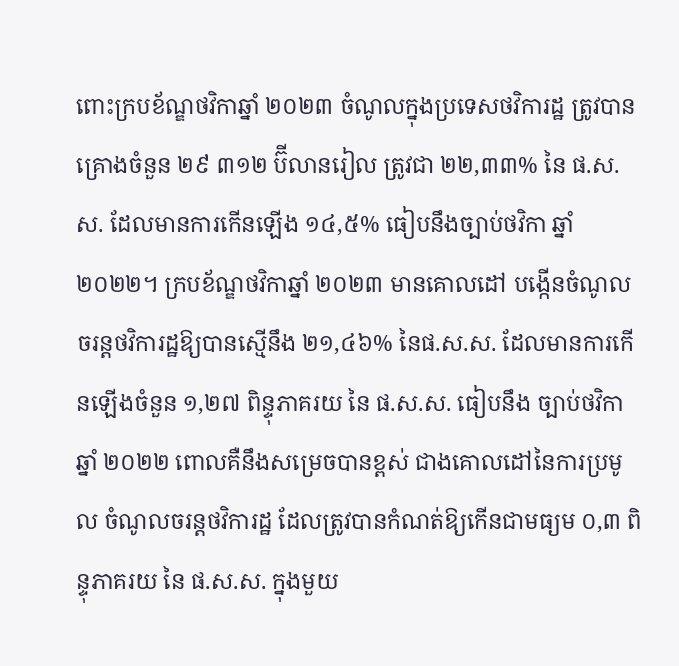ពោះក្របខ័ណ្ឌថវិកាឆ្នាំ ២០២៣ ចំណូលក្នុងប្រទេសថវិការដ្ឋ ត្រូវបានគ្រោងចំនួន ២៩ ៣១២ ប៊ីលានរៀល ត្រូវជា ២២,៣៣% នៃ ផ.ស.ស. ដែលមានការកើនឡើង ១៤,៥% ធៀបនឹងច្បាប់ថវិកា ឆ្នាំ ២០២២។ ក្របខ័ណ្ឌថវិកាឆ្នាំ ២០២៣ មានគោលដៅ បង្កើនចំណូលចរន្តថវិការដ្ឋឱ្យបានស្មើនឹង ២១,៤៦% នៃផ.ស.ស. ដែលមានការកើនឡើងចំនួន ១,២៧ ពិន្ទុភាគរយ នៃ ផ.ស.ស. ធៀបនឹង ច្បាប់ថវិកាឆ្នាំ ២០២២ ពោលគឺនឹងសម្រេចបានខ្ពស់ ជាងគោលដៅនៃការប្រមូល ចំណូលចរន្តថវិការដ្ឋ ដែលត្រូវបានកំណត់ឱ្យកើនជាមធ្យម ០,៣ ពិន្ទុភាគរយ នៃ ផ.ស.ស. ក្នុងមួយ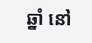ឆ្នាំ នៅ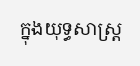ក្នុងយុទ្ធសាស្ត្រ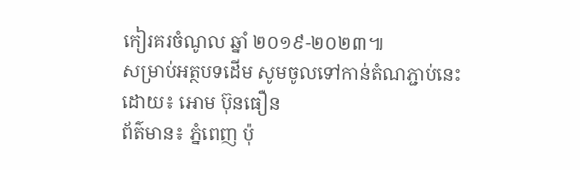កៀរគរចំណូល ឆ្នាំ ២០១៩-២០២៣៕
សម្រាប់អត្ថបទដើម សូមចូលទៅកាន់តំណភ្ជាប់នេះ
ដោយ៖ អោម ប៊ុនធឿន
ព័ត៌មាន៖ ភ្នំពេញ ប៉ុ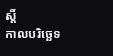ស្តិ៍
កាលបរិច្ឆេទ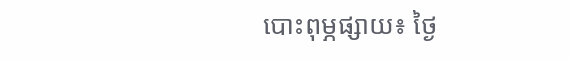បោះពុម្ភផ្សាយ៖ ថ្ងៃ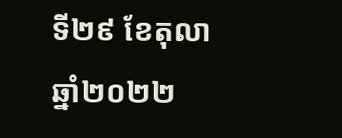ទី២៩ ខែតុលា ឆ្នាំ២០២២